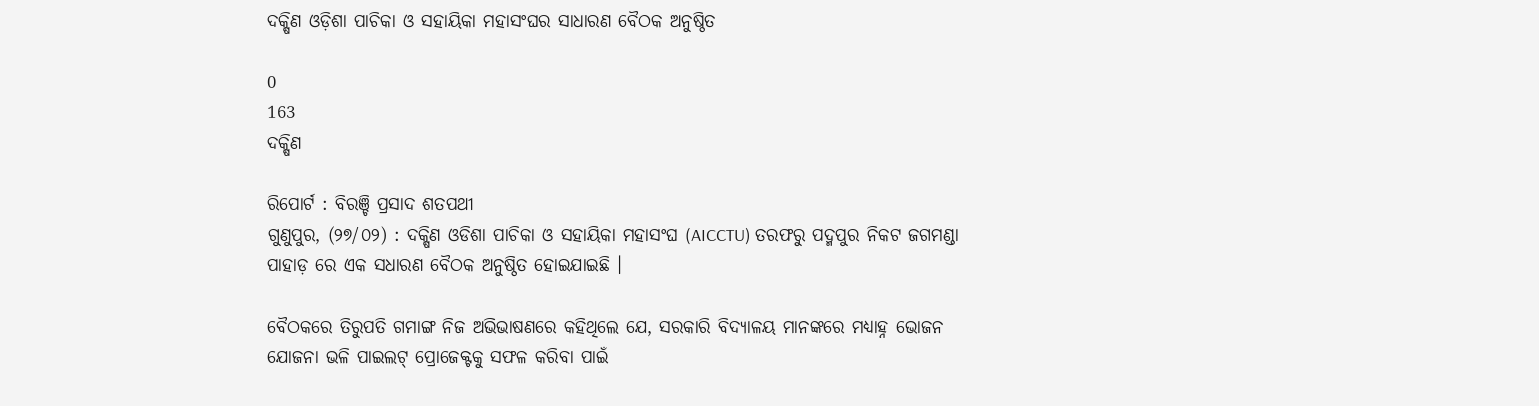ଦକ୍ଷିଣ ଓଡ଼ିଶା ପାଚିକା ଓ ସହାୟିକା ମହାସଂଘର ସାଧାରଣ ବୈଠକ ଅନୁଷ୍ଠିତ

0
163
ଦକ୍ଷିଣ

ରିପୋର୍ଟ : ବିରଞ୍ଚି ପ୍ରସାଦ ଶତପଥୀ
ଗୁଣୁପୁର, (୨୭/୦୨) : ଦକ୍ଷିଣ ଓଡିଶା ପାଚିକା ଓ ସହାୟିକା ମହାସଂଘ (AICCTU) ତରଫରୁ ପଦ୍ମପୁର ନିକଟ ଜଗମଣ୍ଡା ପାହାଡ଼ ରେ ଏକ ସଧାରଣ ବୈଠକ ଅନୁଷ୍ଠିତ ହୋଇଯାଇଛି ।

ବୈଠକରେ ତିରୁପତି ଗମାଙ୍ଗ ନିଜ ଅଭିଭାଷଣରେ କହିଥିଲେ ଯେ, ସରକାରି ବିଦ୍ୟାଳୟ ମାନଙ୍କରେ ମଧ୍ୟାହ୍ନ ଭୋଜନ ଯୋଜନା ଭଳି ପାଇଲଟ୍ ପ୍ରୋଜେକ୍ଟକୁ ସଫଳ କରିବା ପାଇଁ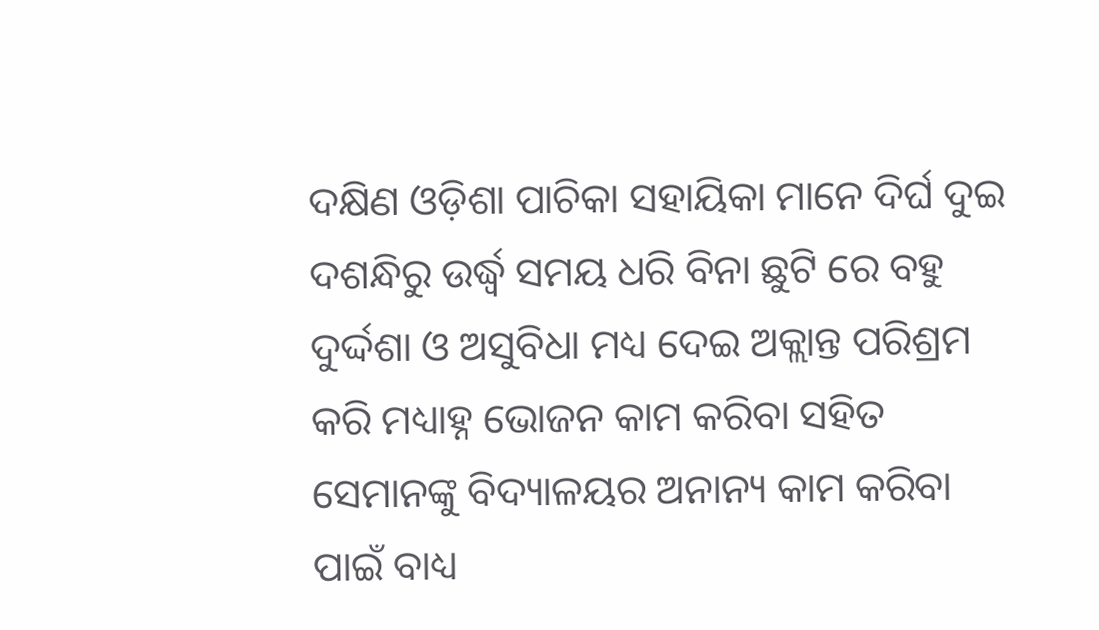ଦକ୍ଷିଣ ଓଡ଼ିଶା ପାଚିକା ସହାୟିକା ମାନେ ଦିର୍ଘ ଦୁଇ ଦଶନ୍ଧିରୁ ଉର୍ଦ୍ଧ୍ଵ ସମୟ ଧରି ବିନା ଛୁଟି ରେ ବହୁ ଦୁର୍ଦ୍ଦଶା ଓ ଅସୁବିଧା ମଧ୍ୟ ଦେଇ ଅକ୍ଲାନ୍ତ ପରିଶ୍ରମ କରି ମଧ୍ୟାହ୍ନ ଭୋଜନ କାମ କରିବା ସହିତ ସେମାନଙ୍କୁ ବିଦ୍ୟାଳୟର ଅନାନ୍ୟ କାମ କରିବା ପାଇଁ ବାଧ୍ୟ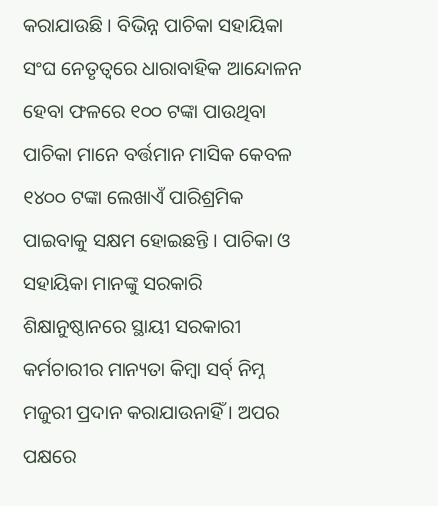କରାଯାଉଛି । ବିଭିନ୍ନ ପାଚିକା ସହାୟିକା ସଂଘ ନେତୃତ୍ୱରେ ଧାରାବାହିକ ଆନ୍ଦୋଳନ ହେବା ଫଳରେ ୧୦୦ ଟଙ୍କା ପାଉଥିବା ପାଚିକା ମାନେ ବର୍ତ୍ତମାନ ମାସିକ କେବଳ ୧୪୦୦ ଟଙ୍କା ଲେଖାଏଁ ପାରିଶ୍ରମିକ ପାଇବାକୁ ସକ୍ଷମ ହୋଇଛନ୍ତି । ପାଚିକା ଓ ସହାୟିକା ମାନଙ୍କୁ ସରକାରି ଶିକ୍ଷାନୁଷ୍ଠାନରେ ସ୍ଥାୟୀ ସରକାରୀ କର୍ମଚାରୀର ମାନ୍ୟତା କିମ୍ବା ସର୍ବ୍ ନିମ୍ନ ମଜୁରୀ ପ୍ରଦାନ କରାଯାଉନାହିଁ । ଅପର ପକ୍ଷରେ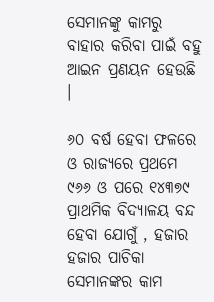ସେମାନଙ୍କୁ କାମରୁ ବାହାର କରିବା ପାଇଁ ବହୁ ଆଇନ ପ୍ରଣୟନ ହେଉଛି ।

୬୦ ବର୍ଷ ହେବା ଫଳରେ ଓ ରାଜ୍ୟରେ ପ୍ରଥମେ ୯୬୬ ଓ ପରେ ୧୪୩୭୯ ପ୍ରାଥମିକ ବିଦ୍ୟାଳୟ ବନ୍ଦ ହେବା ଯୋଗୁଁ , ହଜାର ହଜାର ପାଚିକା ସେମାନଙ୍କର କାମ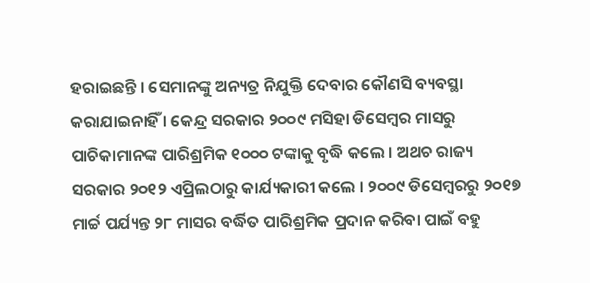ହରାଇଛନ୍ତି । ସେମାନଙ୍କୁ ଅନ୍ୟତ୍ର ନିଯୁକ୍ତି ଦେବାର କୌଣସି ବ୍ୟବସ୍ଥା କରାଯାଇନାହିଁ । କେନ୍ଦ୍ର ସରକାର ୨୦୦୯ ମସିହା ଡିସେମ୍ବର ମାସରୁ ପାଚିକାମାନଙ୍କ ପାରିଶ୍ରମିକ ୧୦୦୦ ଟଙ୍କାକୁ ବୃଦ୍ଧି କଲେ । ଅଥଚ ରାଜ୍ୟ ସରକାର ୨୦୧୨ ଏପ୍ରିଲଠାରୁ କାର୍ଯ୍ୟକାରୀ କଲେ । ୨୦୦୯ ଡିସେମ୍ବରରୁ ୨୦୧୭ ମାର୍ଚ୍ଚ ପର୍ଯ୍ୟନ୍ତ ୨୮ ମାସର ବର୍ଦ୍ଧିତ ପାରିଶ୍ରମିକ ପ୍ରଦାନ କରିବା ପାଇଁ ବହୁ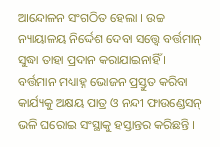ଆନ୍ଦୋଳନ ସଂଗଠିତ ହେଲା । ଉଚ୍ଚ ନ୍ୟାୟାଳୟ ନିର୍ଦ୍ଦେଶ ଦେବା ସତ୍ତ୍ୱେ ବର୍ତ୍ତମାନ୍ ସୁଦ୍ଧା ତାହା ପ୍ରଦାନ କରାଯାଇନାହିଁ । ବର୍ତ୍ତମାନ ମଧ୍ୟାହ୍ନ ଭୋଜନ ପ୍ରସ୍ତୁତ କରିବା କାର୍ଯ୍ୟକୁ ଅକ୍ଷୟ ପାତ୍ର ଓ ନନ୍ଦୀ ଫାଉଣ୍ଡେସନ୍ ଭଳି ଘରୋଇ ସଂସ୍ଥାକୁ ହସ୍ତାନ୍ତର କରିଛନ୍ତି ।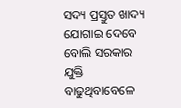ସଦ୍ୟ ପ୍ରସ୍ତୁତ ଖାଦ୍ୟ ଯୋଗାଇ ଦେବେ ବୋଲି ସରକାର ଯୁକ୍ତି ବାଢୁଥିବାବେଳେ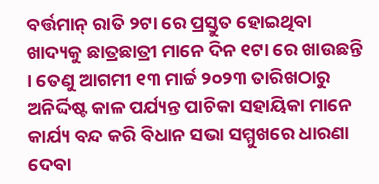ବର୍ତ୍ତମାନ୍ ରାତି ୨ଟା ରେ ପ୍ରସ୍ତୁତ ହୋଇଥିବା ଖାଦ୍ୟକୁ ଛାତ୍ରଛାତ୍ରୀ ମାନେ ଦିନ ୧ଟା ରେ ଖାଉଛନ୍ତି । ତେଣୁ ଆଗମୀ ୧୩ ମାର୍ଚ୍ଚ ୨୦୨୩ ତାରିଖଠାରୁ ଅନିର୍ଦ୍ଦିଷ୍ଟ କାଳ ପର୍ଯ୍ୟନ୍ତ ପାଚିକା ସହାୟିକା ମାନେ କାର୍ଯ୍ୟ ବନ୍ଦ କରି ବିଧାନ ସଭା ସମ୍ମୁଖରେ ଧାରଣା ଦେବା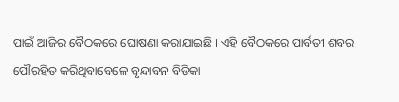ପାଇଁ ଆଜିର ବୈଠକରେ ଘୋଷଣା କରାଯାଇଛି । ଏହି ବୈଠକରେ ପାର୍ବତୀ ଶବର ପୌରହିତ କରିଥିବାବେଳେ ବୃନ୍ଦାବନ ବିଡିକା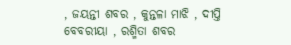, ଜୟନ୍ତୀ ଶବର , କୁନ୍ତଳା ମାଝି , ଦୀପ୍ତି ବେବରୀୟା , ରଶ୍ମିତା ଶବର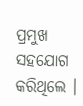ପ୍ରମୁଖ ସହଯୋଗ କରିଥିଲେ ।